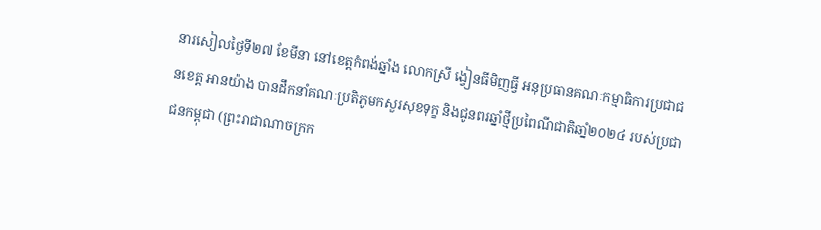នារសៀលថ្ងៃទី២៧ ខែមីនា នៅខេត្តកំពង់ឆ្នាំង លោកស្រី ង្វៀនធីមិញធ្វី អនុប្រធានគណៈកម្មាធិការប្រជាជនខេត្ត អានយ៉ាង បានដឹកនាំគណៈប្រតិភូមកសួរសុខទុក្ខ និងជូនពរឆ្នាំថ្មីប្រពៃណីជាតិឆាំ្ន២០២៤ របស់ប្រជាជនកម្ពុជា (ព្រះរាជាណាចក្រក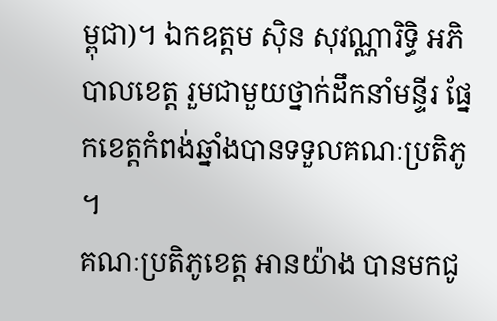ម្ពុជា)។ ឯកឧត្តម ស៊ិន សុវណ្ណារិទ្ធិ អភិបាលខេត្ត រួមជាមួយថ្នាក់ដឹកនាំមន្ទីរ ផ្នែកខេត្តកំពង់ឆ្នាំងបានទទួលគណៈប្រតិភូ ។
គណៈប្រតិភូខេត្ត អានយ៉ាង បានមកជូ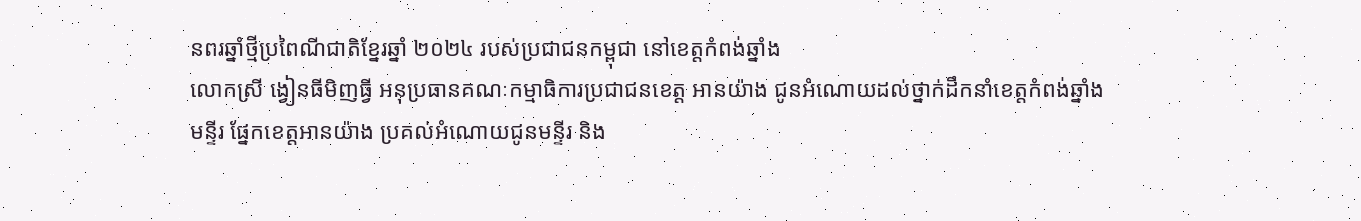នពរឆ្នាំថ្មីប្រពៃណីជាតិខ្នែរឆ្នាំ ២០២៤ របស់ប្រជាជនកម្ពុជា នៅខេត្តកំពង់ឆ្នាំង
លោកស្រី ង្វៀនធីមិញធ្វី អនុប្រធានគណៈកម្មាធិការប្រជាជនខេត្ត អានយ៉ាង ជូនអំណោយដល់ថ្នាក់ដឹកនាំខេត្តកំពង់ឆ្នាំង
មន្ទីរ ផ្នែកខេត្តអានយ៉ាង ប្រគល់អំណោយជូនមន្ទីរ និង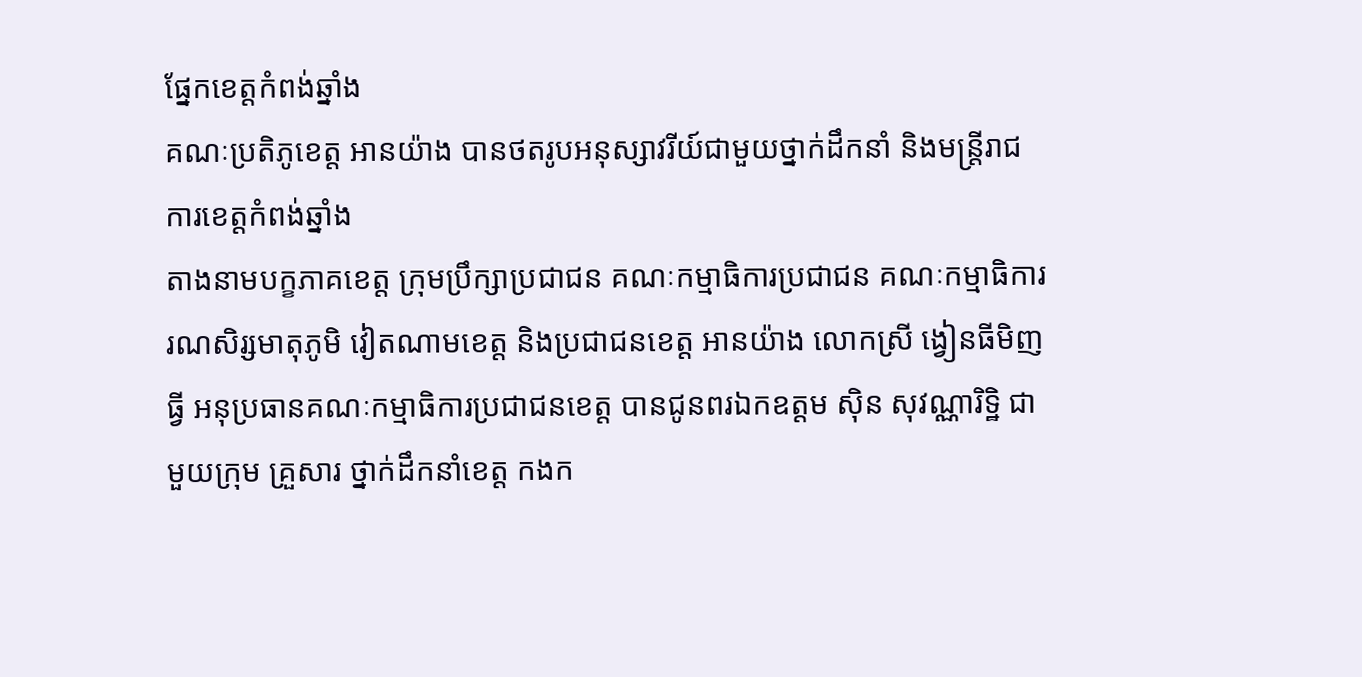ផ្នែកខេត្តកំពង់ឆ្នាំង
គណៈប្រតិភូខេត្ត អានយ៉ាង បានថតរូបអនុស្សាវរីយ៍ជាមួយថ្នាក់ដឹកនាំ និងមន្ត្រីរាជការខេត្តកំពង់ឆ្នាំង
តាងនាមបក្ខភាគខេត្ត ក្រុមប្រឹក្សាប្រជាជន គណៈកម្មាធិការប្រជាជន គណៈកម្មាធិការ រណសិរ្សមាតុភូមិ វៀតណាមខេត្ត និងប្រជាជនខេត្ត អានយ៉ាង លោកស្រី ង្វៀនធីមិញធ្វី អនុប្រធានគណៈកម្មាធិការប្រជាជនខេត្ត បានជូនពរឯកឧត្តម ស៊ិន សុវណ្ណារិទ្ឋិ ជាមួយក្រុម គ្រួសារ ថ្នាក់ដឹកនាំខេត្ត កងក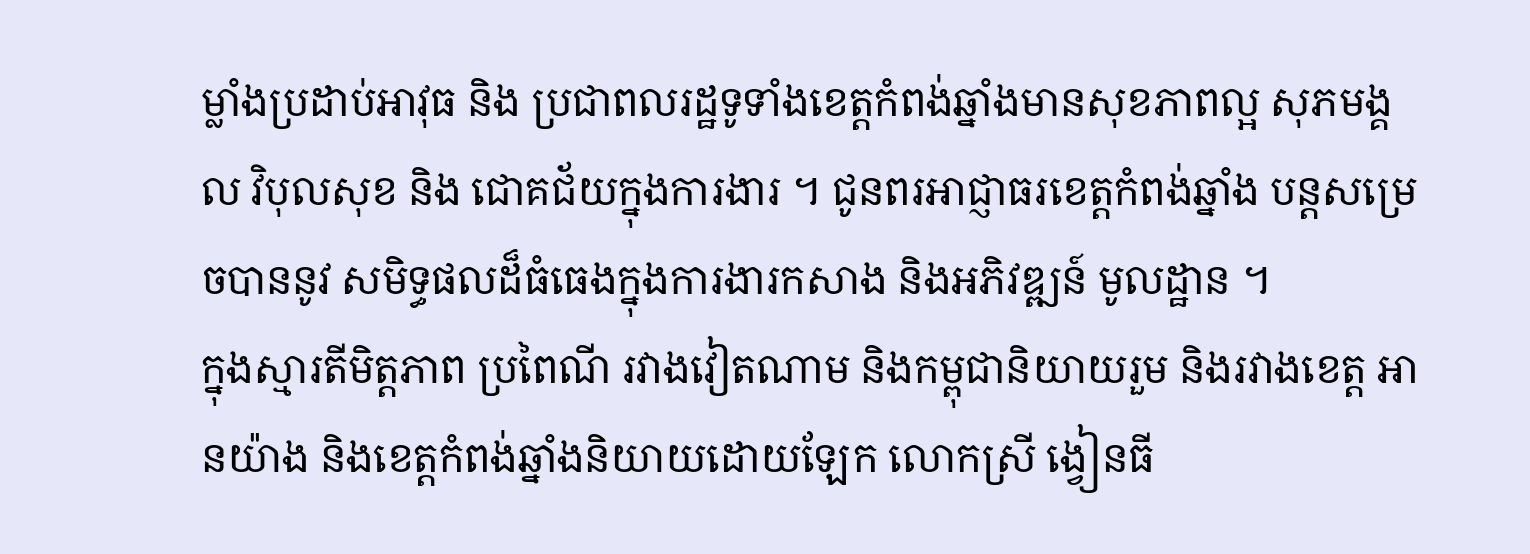ម្លាំងប្រដាប់អាវុធ និង ប្រជាពលរដ្ឋទូទាំងខេត្តកំពង់ឆ្នាំងមានសុខភាពល្អ សុភមង្គល វិបុលសុខ និង ជោគជ័យក្នុងការងារ ។ ជូនពរអាជ្ញាធរខេត្តកំពង់ឆ្នាំង បន្តសម្រេចបាននូវ សមិទ្ធផលដ៏ធំធេងក្នុងការងារកសាង និងអភិវឌ្ឍន៍ មូលដ្ឋាន ។
ក្នុងស្មារតីមិត្តភាព ប្រពៃណី រវាងវៀតណាម និងកម្ពុជានិយាយរួម និងរវាងខេត្ត អានយ៉ាង និងខេត្តកំពង់ឆ្នាំងនិយាយដោយឡែក លោកស្រី ង្វៀនធី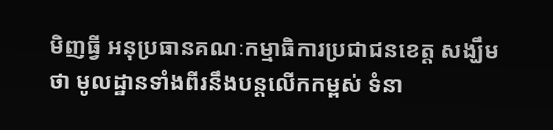មិញធ្វី អនុប្រធានគណៈកម្មាធិការប្រជាជនខេត្ត សង្ឃឹមថា មូលដ្ឋានទាំងពីរនឹងបន្តលើកកម្ពស់ ទំនា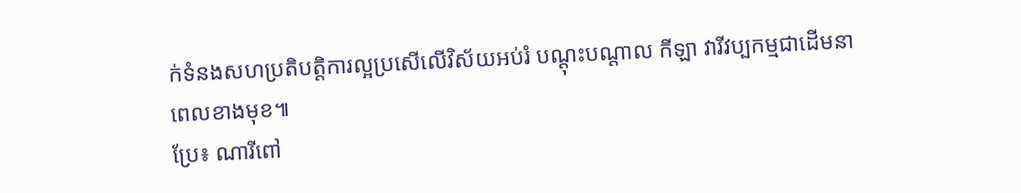ក់ទំនងសហប្រតិបត្តិការល្អប្រសើលើវិស័យអប់រំ បណ្តុះបណ្តាល កីឡា វារីវប្បកម្មជាដើមនាពេលខាងមុខ៕
ប្រែ៖ ណារីពៅ